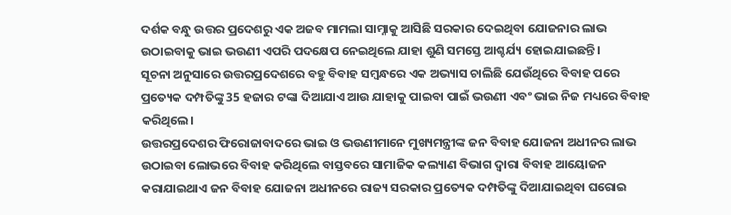ଦର୍ଶକ ବନ୍ଧୁ ଉତ୍ତର ପ୍ରଦେଶରୁ ଏକ ଅଜବ ମାମଲା ସାମ୍ନାକୁ ଆସିଛି ସରକାର ଦେଇଥିବା ଯୋଜନାର ଲାଭ ଉଠାଇବାକୁ ଭାଇ ଭଉଣୀ ଏପରି ପଦକ୍ଷେପ ନେଇଥିଲେ ଯାହା ଶୁଣି ସମସ୍ତେ ଆଶ୍ଚର୍ଯ୍ୟ ହୋଇଯାଇଛନ୍ତି।
ସୂଚନା ଅନୁସାରେ ଉତ୍ତରପ୍ରଦେଶରେ ବହୁ ବିବାହ ସମ୍ବନ୍ଧରେ ଏକ ଅଭ୍ୟାସ ଚାଲିଛି ଯେଉଁଥିରେ ବିବାହ ପରେ ପ୍ରତ୍ୟେକ ଦମ୍ପତିଙ୍କୁ 35 ହଜାର ଟଙ୍କା ଦିଆଯାଏ ଆଉ ଯାହାକୁ ପାଇବା ପାଇଁ ଭଉଣୀ ଏବଂ ଭାଇ ନିଜ ମଧ୍ୟରେ ବିବାହ କରିଥିଲେ।
ଉତ୍ତରପ୍ରଦେଶର ଫିରୋଜାବାଦରେ ଭାଇ ଓ ଭଉଣୀମାନେ ମୁଖ୍ୟମନ୍ତ୍ରୀଙ୍କ ଜନ ବିବାହ ଯୋଜନା ଅଧୀନର ଲାଭ ଉଠାଇବା ଲୋଭରେ ବିବାହ କରିଥିଲେ ବାସ୍ତବରେ ସାମାଜିକ କଲ୍ୟାଣ ବିଭାଗ ଦ୍ୱାରା ବିବାହ ଆୟୋଜନ କରାଯାଇଥାଏ ଜନ ବିବାହ ଯୋଜନା ଅଧୀନରେ ରାଜ୍ୟ ସରକାର ପ୍ରତ୍ୟେକ ଦମ୍ପତିଙ୍କୁ ଦିଆଯାଇଥିବା ଘରୋଇ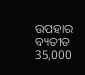ଉପହାର ବ୍ୟତୀତ 35,000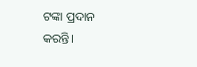ଟଙ୍କା ପ୍ରଦାନ କରନ୍ତି।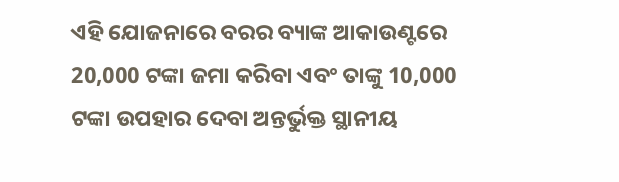ଏହି ଯୋଜନାରେ ବରର ବ୍ୟାଙ୍କ ଆକାଉଣ୍ଟରେ 20,000 ଟଙ୍କା ଜମା କରିବା ଏବଂ ତାଙ୍କୁ 10,000 ଟଙ୍କା ଉପହାର ଦେବା ଅନ୍ତର୍ଭୁକ୍ତ ସ୍ଥାନୀୟ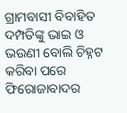ଗ୍ରାମବାସୀ ବିବାହିତ ଦମ୍ପତିଙ୍କୁ ଭାଇ ଓ ଭଉଣୀ ବୋଲି ଚିହ୍ନଟ କରିବା ପରେ ଫିରୋଜାବାଦର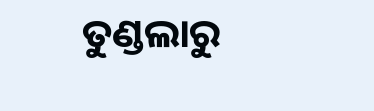ତୁଣ୍ଡଲାରୁ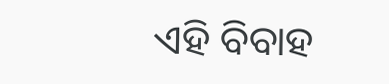ଏହି ବିବାହ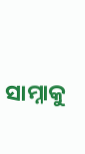ସାମ୍ନାକୁ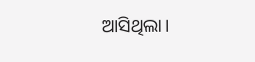ଆସିଥିଲା।